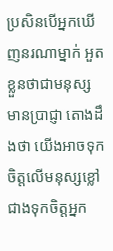ប្រសិនបើអ្នកឃើញនរណាម្នាក់ អួតខ្លួនថាជាមនុស្សមានប្រាជ្ញា តោងដឹងថា យើងអាចទុកចិត្តលើមនុស្សខ្លៅជាងទុកចិត្តអ្នក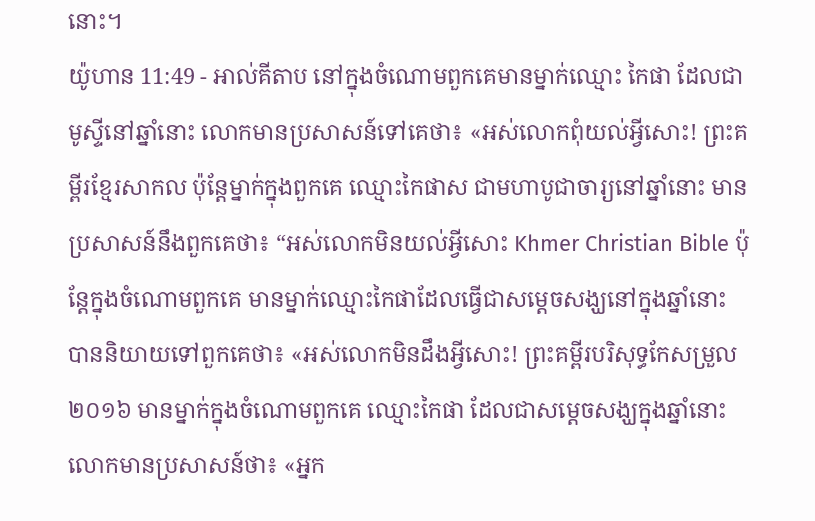នោះ។
យ៉ូហាន 11:49 - អាល់គីតាប នៅក្នុងចំណោមពួកគេមានម្នាក់ឈ្មោះ កៃផា ដែលជាមូស្ទីនៅឆ្នាំនោះ លោកមានប្រសាសន៍ទៅគេថា៖ «អស់លោកពុំយល់អ្វីសោះ! ព្រះគម្ពីរខ្មែរសាកល ប៉ុន្តែម្នាក់ក្នុងពួកគេ ឈ្មោះកៃផាស ជាមហាបូជាចារ្យនៅឆ្នាំនោះ មានប្រសាសន៍នឹងពួកគេថា៖ “អស់លោកមិនយល់អ្វីសោះ Khmer Christian Bible ប៉ុន្ដែក្នុងចំណោមពួកគេ មានម្នាក់ឈ្មោះកៃផាដែលធ្វើជាសម្តេចសង្ឃនៅក្នុងឆ្នាំនោះ បាននិយាយទៅពួកគេថា៖ «អស់លោកមិនដឹងអ្វីសោះ! ព្រះគម្ពីរបរិសុទ្ធកែសម្រួល ២០១៦ មានម្នាក់ក្នុងចំណោមពួកគេ ឈ្មោះកៃផា ដែលជាសម្តេចសង្ឃក្នុងឆ្នាំនោះ លោកមានប្រសាសន៍ថា៖ «អ្នក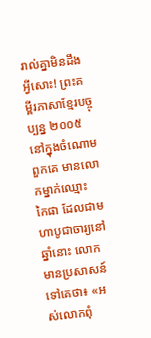រាល់គ្នាមិនដឹងអ្វីសោះ! ព្រះគម្ពីរភាសាខ្មែរបច្ចុប្បន្ន ២០០៥ នៅក្នុងចំណោមពួកគេ មានលោកម្នាក់ឈ្មោះ កៃផា ដែលជាមហាបូជាចារ្យនៅឆ្នាំនោះ លោកមានប្រសាសន៍ទៅគេថា៖ «អស់លោកពុំ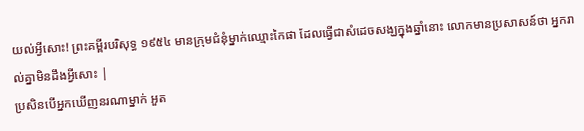យល់អ្វីសោះ! ព្រះគម្ពីរបរិសុទ្ធ ១៩៥៤ មានក្រុមជំនុំម្នាក់ឈ្មោះកៃផា ដែលធ្វើជាសំដេចសង្ឃក្នុងឆ្នាំនោះ លោកមានប្រសាសន៍ថា អ្នករាល់គ្នាមិនដឹងអ្វីសោះ |
ប្រសិនបើអ្នកឃើញនរណាម្នាក់ អួត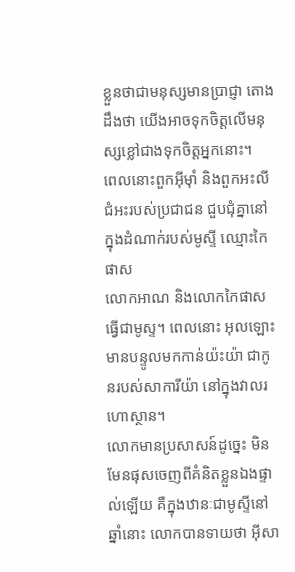ខ្លួនថាជាមនុស្សមានប្រាជ្ញា តោងដឹងថា យើងអាចទុកចិត្តលើមនុស្សខ្លៅជាងទុកចិត្តអ្នកនោះ។
ពេលនោះពួកអ៊ីមុាំ និងពួកអះលីជំអះរបស់ប្រជាជន ជួបជុំគ្នានៅក្នុងដំណាក់របស់មូស្ទី ឈ្មោះកៃផាស
លោកអាណ និងលោកកៃផាសធ្វើជាមូស្ទ។ ពេលនោះ អុលឡោះមានបន្ទូលមកកាន់យ៉ះយ៉ា ជាកូនរបស់សាការីយ៉ា នៅក្នុងវាលរហោស្ថាន។
លោកមានប្រសាសន៍ដូច្នេះ មិនមែនផុសចេញពីគំនិតខ្លួនឯងផ្ទាល់ឡើយ គឺក្នុងឋានៈជាមូស្ទីនៅឆ្នាំនោះ លោកបានទាយថា អ៊ីសា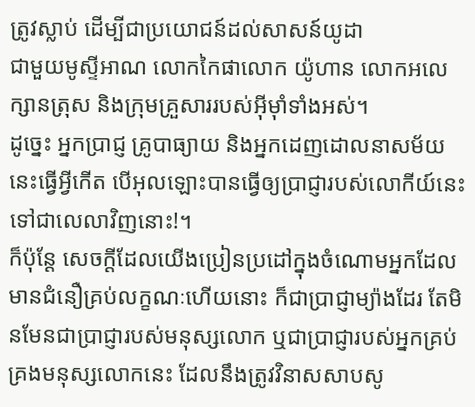ត្រូវស្លាប់ ដើម្បីជាប្រយោជន៍ដល់សាសន៍យូដា
ជាមួយមូស្ទីអាណ លោកកៃផាលោក យ៉ូហាន លោកអលេក្សានត្រុស និងក្រុមគ្រួសាររបស់អ៊ីមុាំទាំងអស់។
ដូច្នេះ អ្នកប្រាជ្ញ គ្រូបាធ្យាយ និងអ្នកដេញដោលនាសម័យនេះធ្វើអ្វីកើត បើអុលឡោះបានធ្វើឲ្យប្រាជ្ញារបស់លោកីយ៍នេះ ទៅជាលេលាវិញនោះ!។
ក៏ប៉ុន្ដែ សេចក្ដីដែលយើងប្រៀនប្រដៅក្នុងចំណោមអ្នកដែលមានជំនឿគ្រប់លក្ខណៈហើយនោះ ក៏ជាប្រាជ្ញាម្យ៉ាងដែរ តែមិនមែនជាប្រាជ្ញារបស់មនុស្សលោក ឬជាប្រាជ្ញារបស់អ្នកគ្រប់គ្រងមនុស្សលោកនេះ ដែលនឹងត្រូវវិនាសសាបសូ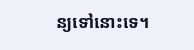ន្យទៅនោះទេ។